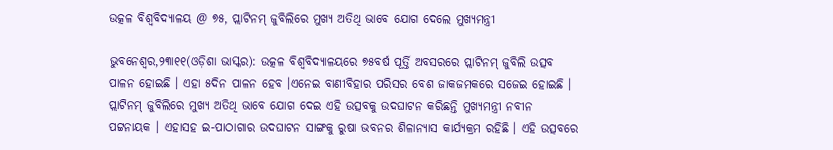ଉତ୍କଳ ବିଶ୍ୱବିଦ୍ୟାଳୟ @ ୭୫, ପ୍ଲାଟିନମ୍ ଜୁବିଲିରେ ମୁଖ୍ୟ ଅତିଥି ଭାବେ ଯୋଗ ଦେଲେ ମୁଖ୍ୟମନ୍ତ୍ରୀ

ଭୁବନେଶ୍ୱର,୨୩ା୧୧(ଓଡ଼ିଶା ଭାସ୍କର): ଉତ୍କଳ ବିଶ୍ୱବିଦ୍ୟାଳୟରେ ୭୫ବର୍ଷ ପୂର୍ତ୍ତି ଅବସରରେ ପ୍ଲାଟିନମ୍ ଜୁବିଲି ଉତ୍ସବ ପାଳନ ହୋଇଛି । ଏହା ୫ଦିନ ପାଳନ ହେବ ।ଏନେଇ ବାଣୀବିହାର ପରିସର ବେଶ ଜାକଜମକରେ ସଜେଇ ହୋଇଛି । ପ୍ଲାଟିନମ୍ ଜୁବିଲିରେ ମୁଖ୍ୟ ଅତିଥି ଭାବେ ଯୋଗ ଦେଇ ଏହି ଉତ୍ସବକୁ ଉଦଘାଟନ କରିଛନ୍ତି ମୁଖ୍ୟମନ୍ତ୍ରୀ ନବୀନ ପଟ୍ଟନାୟକ । ଏହାସହ ଇ-ପାଠାଗାର ଉଦଘାଟନ ସାଙ୍ଗକୁ ରୁଷା ଭବନର ଶିଳାନ୍ୟାସ କାର୍ଯ୍ୟକ୍ରମ ରହିଛି । ଏହି ଉତ୍ସବରେ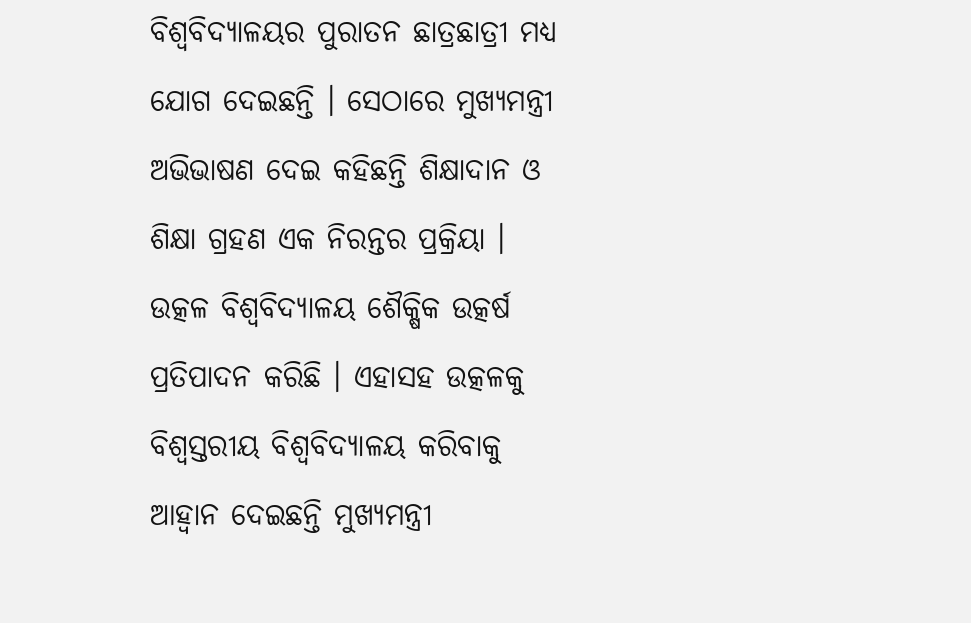ବିଶ୍ୱବିଦ୍ୟାଳୟର ପୁରାତନ ଛାତ୍ରଛାତ୍ରୀ ମଧ୍ୟ ଯୋଗ ଦେଇଛନ୍ତି । ସେଠାରେ ମୁଖ୍ୟମନ୍ତ୍ରୀ ଅଭିଭାଷଣ ଦେଇ କହିଛନ୍ତି ଶିକ୍ଷାଦାନ ଓ ଶିକ୍ଷା ଗ୍ରହଣ ଏକ ନିରନ୍ତର ପ୍ରକ୍ରିୟା । ଉତ୍କଳ ବିଶ୍ୱବିଦ୍ୟାଳୟ ଶୈକ୍ଷିକ ଉତ୍କର୍ଷ ପ୍ରତିପାଦନ କରିଛି । ଏହାସହ ଉତ୍କଳକୁ ବିଶ୍ୱସ୍ତରୀୟ ବିଶ୍ୱବିଦ୍ୟାଳୟ କରିବାକୁ ଆହ୍ୱାନ ଦେଇଛନ୍ତି ମୁଖ୍ୟମନ୍ତ୍ରୀ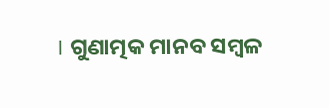। ଗୁଣାତ୍ମକ ମାନବ ସମ୍ବଳ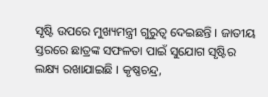ସୃଷ୍ଟି ଉପରେ ମୁଖ୍ୟମନ୍ତ୍ରୀ ଗୁରୁତ୍ୱ ଦେଇଛନ୍ତି । ଜାତୀୟ ସ୍ତରରେ ଛାତ୍ରଙ୍କ ସଫଳତା ପାଇଁ ସୁଯୋଗ ସୃଷ୍ଟିର ଲକ୍ଷ୍ୟ ରଖାଯାଇଛି । କୃଷ୍ଣଚନ୍ଦ୍ର,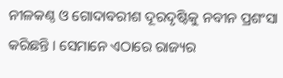ନୀଳକଣ୍ଠ ଓ ଗୋଦାବରୀଶ ଦୂରଦୃଷ୍ଟିକୁ ନବୀନ ପ୍ରଶଂସା କରିଛନ୍ତି । ସେମାନେ ଏଠାରେ ରାଜ୍ୟର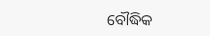ବୌଦ୍ଧିକ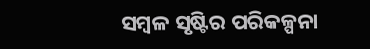ସମ୍ବଳ ସୃଷ୍ଟିର ପରିକଳ୍ପନା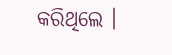କରିଥିଲେ ।